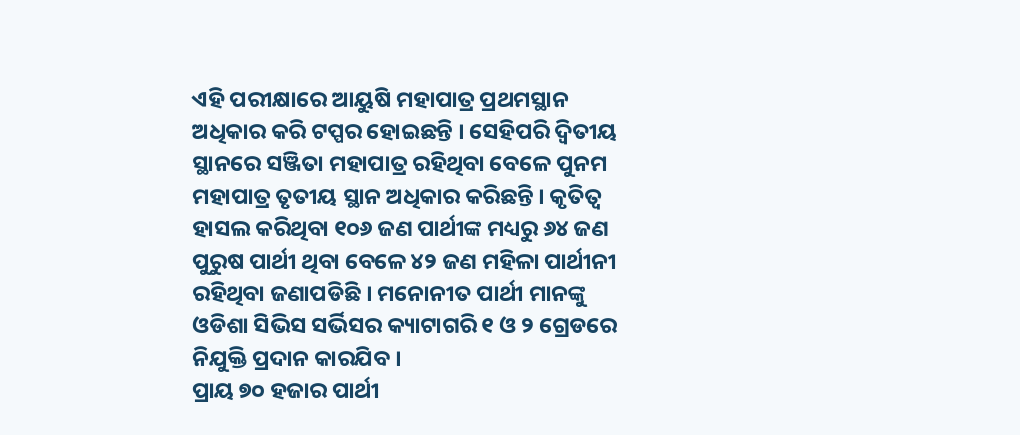ଏହି ପରୀକ୍ଷାରେ ଆୟୁଷି ମହାପାତ୍ର ପ୍ରଥମସ୍ଥାନ ଅଧିକାର କରି ଟପ୍ପର ହୋଇଛନ୍ତି । ସେହିପରି ଦ୍ୱିତୀୟ ସ୍ଥାନରେ ସଞ୍ଜିତା ମହାପାତ୍ର ରହିଥିବା ବେଳେ ପୁନମ ମହାପାତ୍ର ତୃତୀୟ ସ୍ଥାନ ଅଧିକାର କରିଛନ୍ତି । କୃତିତ୍ୱ ହାସଲ କରିଥିବା ୧୦୬ ଜଣ ପାର୍ଥୀଙ୍କ ମଧ୍ୟରୁ ୬୪ ଜଣ ପୁରୁଷ ପାର୍ଥୀ ଥିବା ବେଳେ ୪୨ ଜଣ ମହିଳା ପାର୍ଥୀନୀ ରହିଥିବା ଜଣାପଡିଛି । ମନୋନୀତ ପାର୍ଥୀ ମାନଙ୍କୁ ଓଡିଶା ସିଭିସ ସର୍ଭିସର କ୍ୟାଟାଗରି ୧ ଓ ୨ ଗ୍ରେଡରେ ନିଯୁକ୍ତି ପ୍ରଦାନ କାରଯିବ ।
ପ୍ରାୟ ୭୦ ହଜାର ପାର୍ଥୀ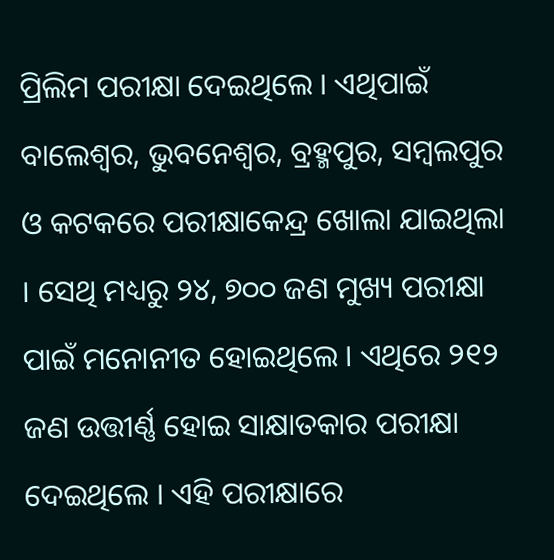ପ୍ରିଲିମ ପରୀକ୍ଷା ଦେଇଥିଲେ । ଏଥିପାଇଁ ବାଲେଶ୍ୱର, ଭୁବନେଶ୍ୱର, ବ୍ରହ୍ମପୁର, ସମ୍ୱଲପୁର ଓ କଟକରେ ପରୀକ୍ଷାକେନ୍ଦ୍ର ଖୋଲା ଯାଇଥିଲା । ସେଥି ମଧ୍ୟରୁ ୨୪, ୭୦୦ ଜଣ ମୁଖ୍ୟ ପରୀକ୍ଷା ପାଇଁ ମନୋନୀତ ହୋଇଥିଲେ । ଏଥିରେ ୨୧୨ ଜଣ ଉତ୍ତୀର୍ଣ୍ଣ ହୋଇ ସାକ୍ଷାତକାର ପରୀକ୍ଷା ଦେଇଥିଲେ । ଏହି ପରୀକ୍ଷାରେ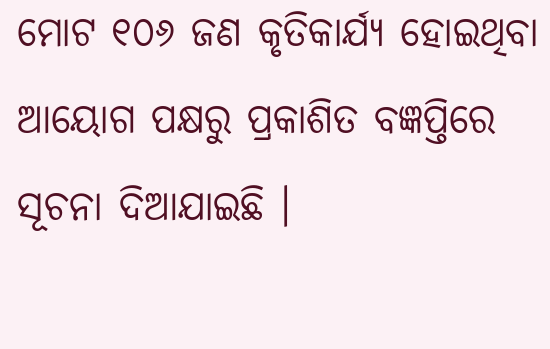ମୋଟ ୧୦୬ ଜଣ କୃତିକାର୍ଯ୍ୟ ହୋଇଥିବା ଆୟୋଗ ପକ୍ଷରୁ ପ୍ରକାଶିତ ବଜ୍ଞପ୍ତିରେ ସୂଚନା ଦିଆଯାଇଛି ।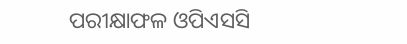ପରୀକ୍ଷାଫଳ ଓପିଏସସି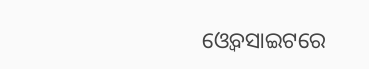ଓ୍ୱେବସାଇଟରେ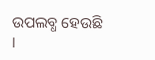ଉପଲବ୍ଧ ହେଉଛି ।